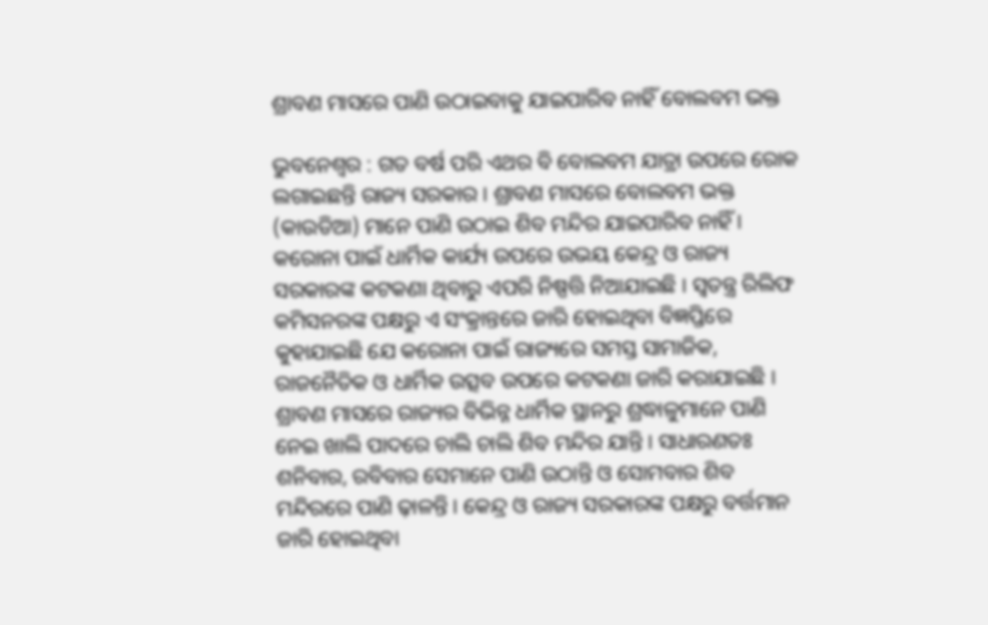ଶ୍ରାବଣ ମାସରେ ପାଣି ଉଠାଇବାକୁ ଯାଇପାରିବ ନାହିଁ ବୋଲବମ ଭକ୍ତ

ଭୁବନେଶ୍ୱର : ଗତ ବର୍ଷ ପରି ଏଥର ବି ବୋଲବମ ଯାତ୍ରା ଉପରେ ରୋକ ଲଗାଇଛନ୍ତି ରାଜ୍ୟ ସରକାର । ଶ୍ରାବଣ ମାସରେ ବୋଲବମ ଭକ୍ତ (କାଉଡିଆ) ମାନେ ପାଣି ଉଠାଇ ଶିବ ମନ୍ଦିର ଯାଇପାରିବ ନାହିଁ । କରୋନା ପାଇଁ ଧାର୍ମିକ କାର୍ଯ୍ୟ ଉପରେ ଉଭୟ କେନ୍ଦ୍ର ଓ ରାଜ୍ୟ ସରକାରଙ୍କ କଟକଣା ଥିବାରୁ ଏପରି ନିଷ୍ପତ୍ତି ନିଆଯାଇଛି । ସ୍ୱତନ୍ତ୍ର ରିଲିଫ କମିସନରଙ୍କ ପକ୍ଷରୁ ଏ ସଂକ୍ରାନ୍ତରେ ଜାରି ହୋଇଥିବା ବିଜ୍ଞପ୍ତିରେ କୁହାଯାଇଛି ଯେ କରୋନା ପାଇଁ ରାଜ୍ୟରେ ସମସ୍ତ ସାମାଜିକ, ରାଜନୈତିକ ଓ ଧାର୍ମିକ ଉତ୍ସବ ଉପରେ କଟକଣା ଜାରି କରାଯାଇଛି । ଶ୍ରାବଣ ମାସରେ ରାଜ୍ୟର ବିଭିନ୍ନ ଧାର୍ମିକ ସ୍ଥାନରୁ ଶ୍ରଦ୍ଧାଳୁମାନେ ପାଣି ନେଇ ଖାଲି ପାଦରେ ଚାଲି ଚାଲି ଶିବ ମନ୍ଦିର ଯାନ୍ତି । ସାଧାରଣତଃ ଶନିବାର, ରବିବାର ସେମାନେ ପାଣି ଉଠାନ୍ତି ଓ ସୋମବାର ଶିବ ମନ୍ଦିରରେ ପାଣି ଢ଼ାଳନ୍ତି । କେନ୍ଦ୍ର ଓ ରାଜ୍ୟ ସରକାରଙ୍କ ପକ୍ଷରୁ ବର୍ତ୍ତମାନ ଜାରି ହୋଇଥିବା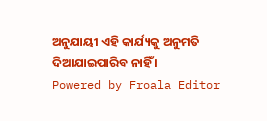ଅନୁଯାୟୀ ଏହି କାର୍ଯ୍ୟକୁ ଅନୁମତି ଦିଆଯାଇପାରିବ ନାହିଁ ।
Powered by Froala Editor